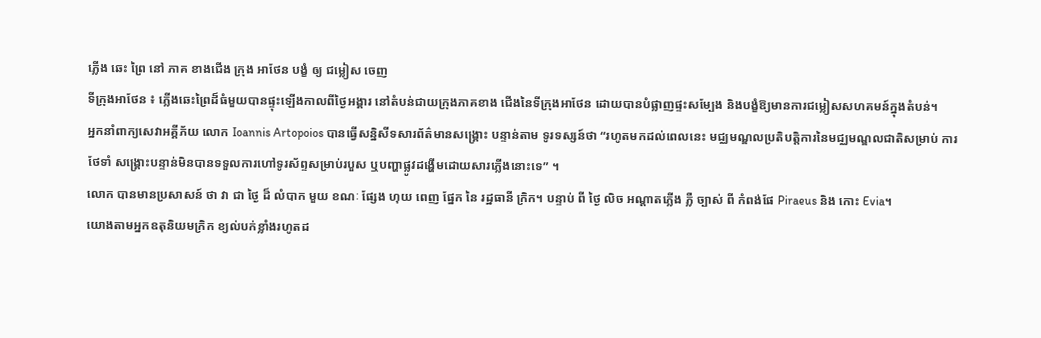ភ្លើង ឆេះ ព្រៃ នៅ ភាគ ខាងជើង ក្រុង អាថែន បង្ខំ ឲ្យ ជម្លៀស ចេញ
ទីក្រុងអាថែន ៖ ភ្លើងឆេះព្រៃដ៏ធំមួយបានផ្ទុះឡើងកាលពីថ្ងៃអង្គារ នៅតំបន់ជាយក្រុងភាគខាង ជើងនៃទីក្រុងអាថែន ដោយបានបំផ្លាញផ្ទះសម្បែង និងបង្ខំឱ្យមានការជម្លៀសសហគមន៍ក្នុងតំបន់។
អ្នកនាំពាក្យសេវាអគ្គីភ័យ លោក Ioannis Artopoios បានធ្វើសន្និសីទសារព័ត៌មានសង្គ្រោះ បន្ទាន់តាម ទូរទស្សន៍ថា “រហូតមកដល់ពេលនេះ មជ្ឈមណ្ឌលប្រតិបត្តិការនៃមជ្ឈមណ្ឌលជាតិសម្រាប់ ការថែទាំ សង្គ្រោះបន្ទាន់មិនបានទទួលការហៅទូរស័ព្ទសម្រាប់របួស ឬបញ្ហាផ្លូវដង្ហើមដោយសារភ្លើងនោះទេ” ។
លោក បានមានប្រសាសន៍ ថា វា ជា ថ្ងៃ ដ៏ លំបាក មួយ ខណៈ ផ្សែង ហុយ ពេញ ផ្នែក នៃ រដ្ឋធានី ក្រិក។ បន្ទាប់ ពី ថ្ងៃ លិច អណ្តាតភ្លើង ភ្លឺ ច្បាស់ ពី កំពង់ផែ Piraeus និង កោះ Evia។
យោងតាមអ្នកឧតុនិយមក្រិក ខ្យល់បក់ខ្លាំងរហូតដ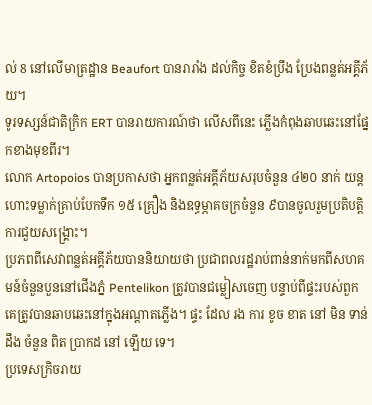ល់ 8 នៅលើមាត្រដ្ឋាន Beaufort បានរារាំង ដល់កិច្ច ខិតខំប្រឹង ប្រែងពន្លត់អគ្គីភ័យ។
ទូរទស្សន៍ជាតិក្រិក ERT បានរាយការណ៍ថា លើសពីនេះ ភ្លើងកំពុងឆាបឆេះនៅផ្នែកខាងមុខពីរ។
លោក Artopoios បានប្រកាសថា អ្នកពន្លត់អគ្គីភ័យសរុបចំនួន ៤២០ នាក់ យន្តហោះទម្លាក់គ្រាប់បែកទឹក ១៥ គ្រឿង និងឧទ្ធម្ភាគចក្រចំនួន ៩បានចូលរួមប្រតិបត្តិការជួយសង្គ្រោះ។
ប្រភពពីសេវាពន្លត់អគ្គីភ័យបាននិយាយថា ប្រជាពលរដ្ឋរាប់ពាន់នាក់មកពីសហគមន៍ចំនួនបួននៅជើងភ្នំ Pentelikon ត្រូវបានជម្លៀសចេញ បន្ទាប់ពីផ្ទះរបស់ពួកគេត្រូវបានឆាបឆេះនៅក្នុងអណ្តាតភ្លើង។ ផ្ទះ ដែល រង ការ ខូច ខាត នៅ មិន ទាន់ ដឹង ចំនួន ពិត ប្រាកដ នៅ ឡើយ ទេ។
ប្រទេសក្រិចរាយ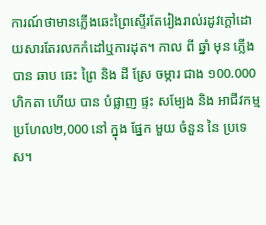ការណ៍ថាមានភ្លើងឆេះព្រៃស្ទើរតែរៀងរាល់រដូវក្តៅដោយសារតែរលកកំដៅឬការដុត។ កាល ពី ឆ្នាំ មុន ភ្លើង បាន ឆាប ឆេះ ព្រៃ និង ដី ស្រែ ចម្ការ ជាង ១00.000 ហិកតា ហើយ បាន បំផ្លាញ ផ្ទះ សម្បែង និង អាជីវកម្ម ប្រហែល២,000 នៅ ក្នុង ផ្នែក មួយ ចំនួន នៃ ប្រទេស។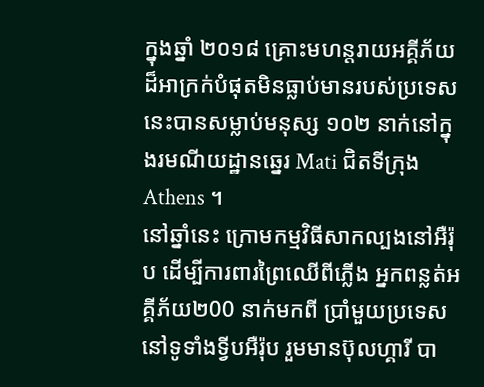ក្នុងឆ្នាំ ២០១៨ គ្រោះមហន្តរាយអគ្គីភ័យដ៏អាក្រក់បំផុតមិនធ្លាប់មានរបស់ប្រទេសនេះបានសម្លាប់មនុស្ស ១០២ នាក់នៅក្នុងរមណីយដ្ឋានឆ្នេរ Mati ជិតទីក្រុង Athens ។
នៅឆ្នាំនេះ ក្រោមកម្មវិធីសាកល្បងនៅអឺរ៉ុប ដើម្បីការពារព្រៃឈើពីភ្លើង អ្នកពន្លត់អគ្គីភ័យ២00 នាក់មកពី ប្រាំមួយប្រទេសនៅទូទាំងទ្វីបអឺរ៉ុប រួមមានប៊ុលហ្គារី បា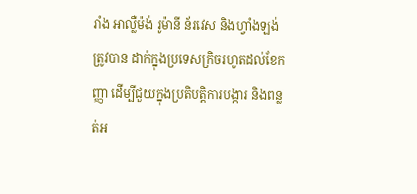រាំង អាល្លឺម៉ង់ រូម៉ានី ន័រវេស និងហ្វាំងឡង់ ត្រូវបាន ដាក់ក្នុងប្រទេសក្រិចរហូតដល់ខែកញ្ញា ដើម្បីជួយក្នុងប្រតិបត្តិការបង្ការ និងពន្លត់អ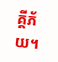គ្គីភ័យ។